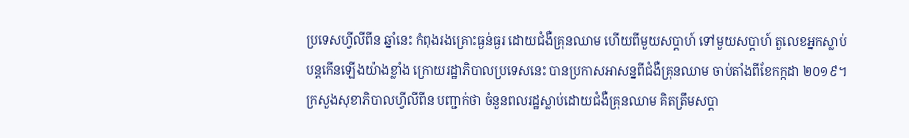ប្រទេសហ្វីលីពីន ឆ្នាំនេះ កំពុងរងគ្រោះធ្ងន់ធ្ងរ ដោយជំងឺគ្រុនឈាម ហើយពីមួយសប្ដាហ៍ ទៅមួយសប្ដាហ៍ តួលេខអ្នកស្លាប់ បន្ដកើនឡើងយ៉ាងខ្លាំង ក្រោយរដ្ឋាភិបាលប្រទេសនេះ បានប្រកាសអាសន្នពីជំងឺគ្រុនឈាម ចាប់តាំងពីខែកក្កដា ២០១៩។
ក្រសួងសុខាភិបាលហ្វីលីពីន បញ្ជាក់ថា ចំនួនពលរដ្ឋស្លាប់ដោយជំងឺគ្រុនឈាម គិតត្រឹមសប្ដា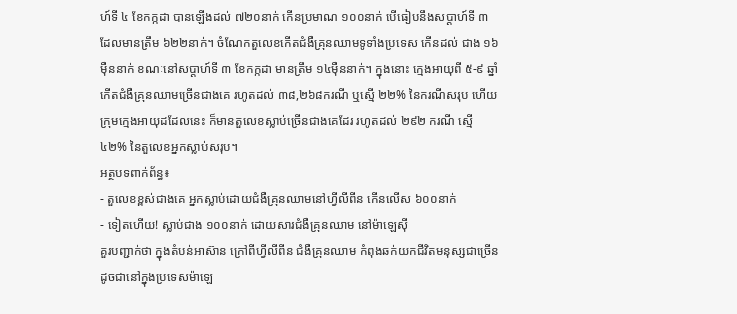ហ៍ទី ៤ ខែកក្កដា បានឡើងដល់ ៧២០នាក់ កើនប្រមាណ ១០០នាក់ បើធៀបនឹងសប្ដាហ៍ទី ៣ ដែលមានត្រឹម ៦២២នាក់។ ចំណែកតួលេខកើតជំងឺគ្រុនឈាមទូទាំងប្រទេស កើនដល់ ជាង ១៦ម៉ឺននាក់ ខណៈនៅសប្ដាហ៍ទី ៣ ខែកក្កដា មានត្រឹម ១៤ម៉ឺននាក់។ ក្នុងនោះ ក្មេងអាយុពី ៥-៩ ឆ្នាំ កើតជំងឺគ្រុនឈាមច្រើនជាងគេ រហូតដល់ ៣៨,២៦៨ករណី ឬស្មើ ២២% នៃករណីសរុប ហើយក្រុមក្មេងអាយុដដែលនេះ ក៏មានតួលេខស្លាប់ច្រើនជាងគេដែរ រហូតដល់ ២៩២ ករណី ស្មើ ៤២% នៃតួលេខអ្នកស្លាប់សរុប។
អត្ថបទពាក់ព័ន្ធ៖
- តួលេខខ្ពស់ជាងគេ អ្នកស្លាប់ដោយជំងឺគ្រុនឈាមនៅហ្វីលីពីន កើនលើស ៦០០នាក់
- ទៀតហើយ! ស្លាប់ជាង ១០០នាក់ ដោយសារជំងឺគ្រុនឈាម នៅម៉ាឡេស៊ី
គួរបញ្ជាក់ថា ក្នុងតំបន់អាស៊ាន ក្រៅពីហ្វីលីពីន ជំងឺគ្រុនឈាម កំពុងឆក់យកជីវិតមនុស្សជាច្រើន ដូចជានៅក្នុងប្រទេសម៉ាឡេ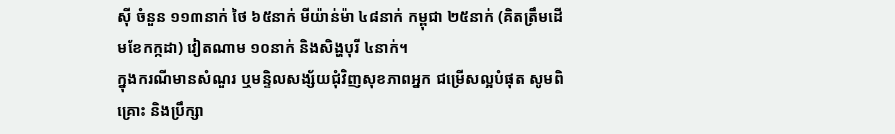ស៊ី ចំនួន ១១៣នាក់ ថៃ ៦៥នាក់ មីយ៉ាន់ម៉ា ៤៨នាក់ កម្ពុជា ២៥នាក់ (គិតត្រឹមដើមខែកក្កដា) វៀតណាម ១០នាក់ និងសិង្ហបុរី ៤នាក់។
ក្នុងករណីមានសំណួរ ឬមន្ទិលសង្ស័យជុំវិញសុខភាពអ្នក ជម្រើសល្អបំផុត សូមពិគ្រោះ និងប្រឹក្សា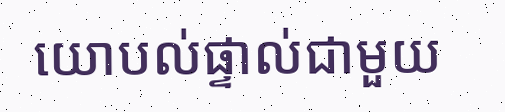យោបល់ផ្ទាល់ជាមួយ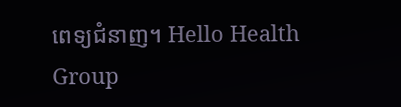ពេទ្យជំនាញ។ Hello Health Group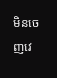មិនចេញវេ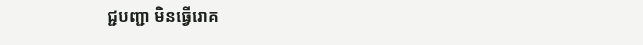ជ្ជបញ្ជា មិនធ្វើរោគ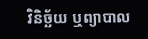វិនិច្ឆ័យ ឬព្យាបាល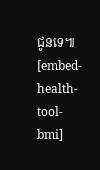ជូនទេ៕
[embed-health-tool-bmi]